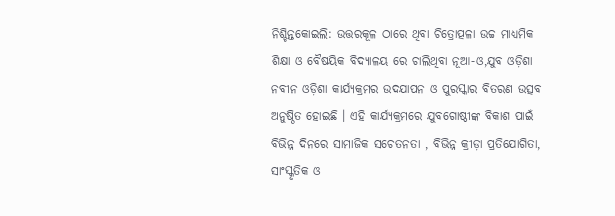ନିଶ୍ଚିନ୍ତକୋଇଲି: ଉତ୍ତରକୂଳ ଠାରେ ଥିବା ଚିତ୍ରୋତ୍ପଳା ଉଚ୍ଚ ମାଧ୍ୟମିକ ଶିକ୍ଷା ଓ ବୈଷୟିକ ବିଦ୍ୟାଳୟ ରେ ଚାଲିଥିବା ନୂଆ-ଓ,ଯୁବ ଓଡ଼ିଶା ନବୀନ ଓଡ଼ିଶା କାର୍ଯ୍ୟକ୍ରମର ଉଦଯାପନ ଓ ପୁରସ୍କାର ବିତରଣ ଉତ୍ସବ ଅନୁଷ୍ଠିତ ହୋଇଛି । ଏହି କାର୍ଯ୍ୟକ୍ରମରେ ଯୁବଗୋଷ୍ଠୀଙ୍କ ବିକାଶ ପାଇଁ ବିଭିନ୍ନ ଦିନରେ ସାମାଜିକ ସଚେତନତା , ବିଭିନ୍ନ କ୍ରୀଡ଼ା ପ୍ରତିଯୋଗିତା, ସାଂସ୍କୃତିକ ଓ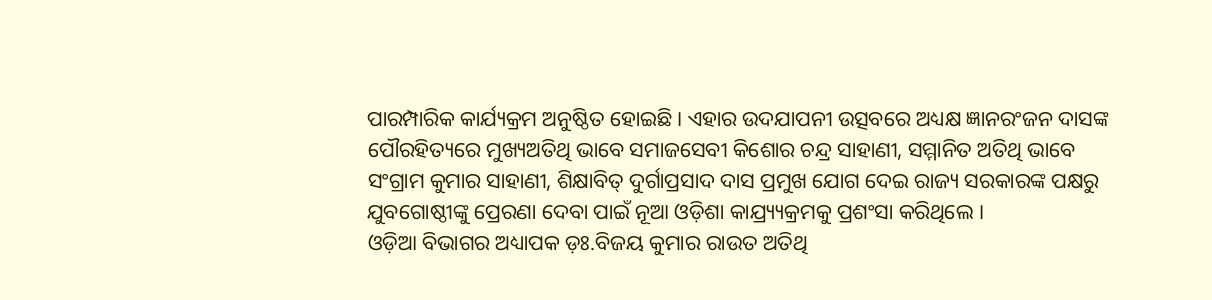ପାରମ୍ପାରିକ କାର୍ଯ୍ୟକ୍ରମ ଅନୁଷ୍ଠିତ ହୋଇଛି । ଏହାର ଉଦଯାପନୀ ଉତ୍ସବରେ ଅଧ୍ୟକ୍ଷ ଜ୍ଞାନରଂଜନ ଦାସଙ୍କ ପୌରହିତ୍ୟରେ ମୁଖ୍ୟଅତିଥି ଭାବେ ସମାଜସେବୀ କିଶୋର ଚନ୍ଦ୍ର ସାହାଣୀ, ସମ୍ମାନିତ ଅତିଥି ଭାବେ ସଂଗ୍ରାମ କୁମାର ସାହାଣୀ, ଶିକ୍ଷାବିତ୍ ଦୁର୍ଗାପ୍ରସାଦ ଦାସ ପ୍ରମୁଖ ଯୋଗ ଦେଇ ରାଜ୍ୟ ସରକାରଙ୍କ ପକ୍ଷରୁ ଯୁବଗୋଷ୍ଠୀଙ୍କୁ ପ୍ରେରଣା ଦେବା ପାଇଁ ନୂଆ ଓଡ଼ିଶା କାଯ୍ର୍ୟ୍ୟକ୍ରମକୁ ପ୍ରଶଂସା କରିଥିଲେ ।
ଓଡ଼ିଆ ବିଭାଗର ଅଧ୍ୟାପକ ଡ଼ଃ.ବିଜୟ କୁମାର ରାଉତ ଅତିଥି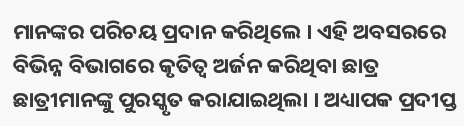ମାନଙ୍କର ପରିଚୟ ପ୍ରଦାନ କରିଥିଲେ । ଏହି ଅବସରରେ ବିଭିନ୍ନ ବିଭାଗରେ କୃତିତ୍ୱ ଅର୍ଜନ କରିଥିବା ଛାତ୍ର ଛାତ୍ରୀମାନଙ୍କୁ ପୁରସ୍କୃତ କରାଯାଇଥିଲା । ଅଧ୍ୟାପକ ପ୍ରଦୀପ୍ତ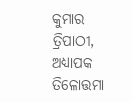କୁମାର ତ୍ରିପାଠୀ, ଅଧ୍ୟାପକ ତିଳୋତ୍ତମା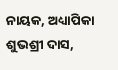ନାୟକ, ଅଧ୍ୟାପିକା ଶୁଭଶ୍ରୀ ଦାସ,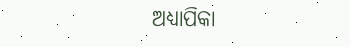ଅଧ୍ୟାପିକା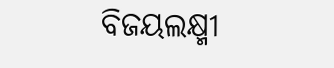ବିଜୟଲକ୍ଷ୍ମୀ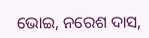ଭୋଇ, ନରେଶ ଦାସ,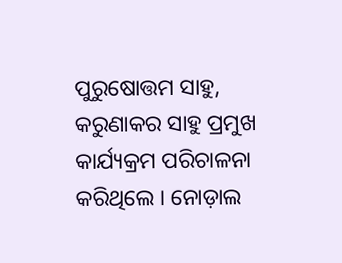ପୁରୁଷୋତ୍ତମ ସାହୁ, କରୁଣାକର ସାହୁ ପ୍ରମୁଖ କାର୍ଯ୍ୟକ୍ରମ ପରିଚାଳନା କରିଥିଲେ । ନୋଡ଼ାଲ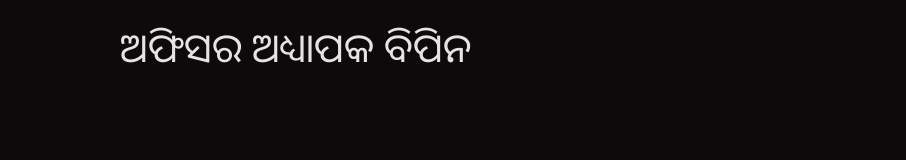ଅଫିସର ଅଧ୍ୟାପକ ବିପିନ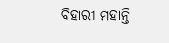ବିହାରୀ ମହାନ୍ତି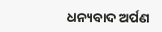ଧନ୍ୟବାଦ ଅର୍ପଣ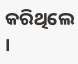କରିଥିଲେ ।